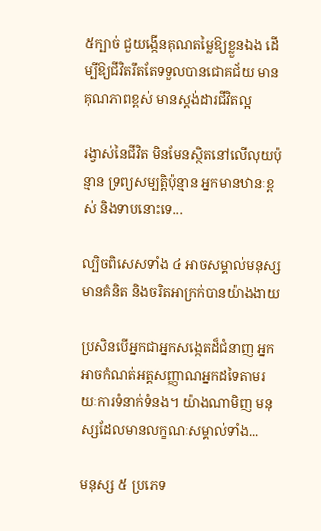៥ក្បាច់ ជួយង្កើនគុណតម្លៃឱ្យខ្លួនឯង ដើម្បីឱ្យជីវិតរឹតតែទទួលបានជោគជ័យ មានគុណភាពខ្ពស់ មានស្ដង់ដារជីវិតល្អ

រង្វាស់នៃជីវិត មិនមែនស្ថិតនៅលើលុយប៉ុន្មាន ទ្រព្យសម្បត្តិប៉ុន្មាន អ្នកមានឋានៈខ្ពស់ និងទាបនោះទេ...

ល្បិចពិសេសទាំង ៤ អាចសម្គាល់មនុស្សមានគំនិត និងចរិតអាក្រក់បានយ៉ាងងាយ

ប្រសិនបើអ្នកជាអ្នកសង្កេតដ៏ជំនាញ អ្នកអាចកំណត់អត្តសញ្ញាណអ្នកដទៃតាមរយៈការទំនាក់ទំនង។ យ៉ាងណាមិញ មនុស្សដែលមានលក្ខណៈសម្គាល់ទាំង...

មនុស្ស ៥ ប្រភេទ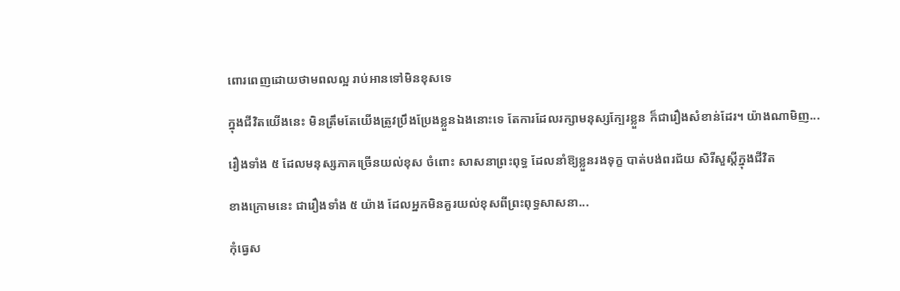ពោរពេញដោយថាមពលល្អ រាប់អានទៅមិនខុសទេ

ក្នុងជីវិតយើងនេះ មិនត្រឹមតែយើងត្រូវប្រឹងប្រែងខ្លួនឯងនោះទេ តែការដែលរក្សាមនុស្សក្បែរខ្លួន ក៏ជារឿងសំខាន់ដែរ។ យ៉ាងណាមិញ...

រឿងទាំង ៥ ដែលមនុស្សភាគច្រើនយល់ខុស ចំពោះ សាសនាព្រះពុទ្ធ ដែលនាំឱ្យខ្លួនរងទុក្ខ បាត់បង់ពរជ័យ សិរីសួស្ដីក្នុងជីវិត

ខាងក្រោមនេះ ជារឿងទាំង ៥ យ៉ាង ដែលអ្នកមិនគួរយល់ខុសពីព្រះពុទ្ធសាសនា...

កុំធ្វេស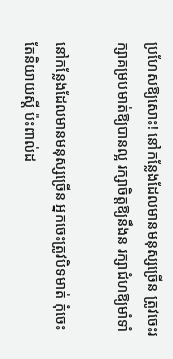ប្រហែសឱ្យសោះ! នៅកន្លែងដែលមានមនុស្សច្រើន ត្រូវចេះរក្សាគម្របមាត់ឱ្យបានល្អ រក្សាចិត្តឱ្យនឹងន រក្សាជំហឱ្យមាំទាំ

នៅកន្លែងដែលមានមនុស្សច្រើន អ្នកចេះត្រូវបិទមាត់ កុំចេះតែនិយាយស្ដី ប៉ះពាល់ដ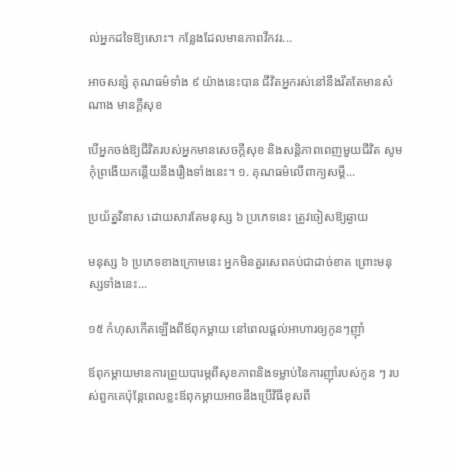ល់អ្នកដទៃឱ្យសោះ។ កន្លែងដែលមានភាពវឹកវរ...

អាចសន្សំ គុណធម៌ទាំង ៩ យ៉ាងនេះបាន ជីវិតអ្នករស់នៅនឹងរឹតតែមានសំណាង មានក្ដីសុខ

បើអ្នកចង់ឱ្យជីវិតរបស់អ្នកមានសេចក្តីសុខ និងសន្តិភាពពេញមួយជីវិត សូមកុំព្រងើយកន្តើយនឹងរឿងទាំងនេះ។ ១. គុណធម៌លើពាក្យសម្ដី...

ប្រយ័ត្នវិនាស ដោយសារតែមនុស្ស ៦ ប្រភេទនេះ ត្រូវចៀសឱ្យឆ្ងាយ

មនុស្ស ៦ ប្រភេទខាងក្រោមនេះ អ្នកមិនគួរសេពគប់ជាដាច់ខាត ព្រោះមនុស្សទាំងនេះ...

១៥ កំហុសកើតឡើងពីឪពុកម្តាយ នៅពេលផ្តល់អាហារឲ្យកូនៗញ៉ាំ

ឪពុកម្តាយមានការព្រួយបារម្ភពីសុខភាពនិងទម្លាប់នៃការញ៉ាំរបស់កូន ៗ របស់ពួកគេប៉ុន្តែពេលខ្លះឪពុកម្តាយអាចនឹងប្រើវិធីខុសពី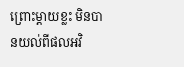ព្រោះម្តាយខ្លះ មិនបានយល់ពីផលអវិ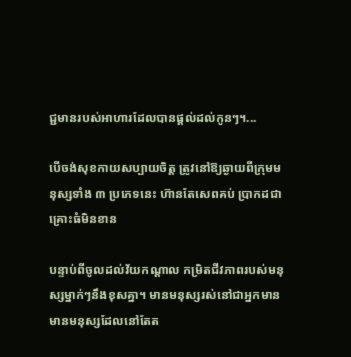ជ្ជមានរបស់អាហារដែលបានផ្តល់ដល់កូនៗ។...

បើចង់សុខកាយសប្បាយចិត្ត ត្រូវនៅឱ្យឆ្ងាយពីក្រុមមនុស្សទាំង ៣ ប្រភេទនេះ ហ៊ានតែសេពគប់ ប្រាកដជាគ្រោះធំមិនខាន

បន្ទាប់ពីចូលដល់វ័យកណ្តាល កម្រិតជីវភាពរបស់មនុស្សម្នាក់ៗនឹងខុសគ្នា។ មានមនុស្សរស់នៅជាអ្នកមាន មានមនុស្សដែលនៅតែត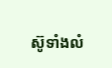ស៊ូទាំងលំ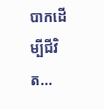បាកដើម្បីជីវិត...